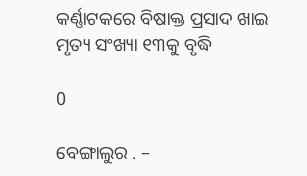କର୍ଣ୍ଣାଟକରେ ବିଷାକ୍ତ ପ୍ରସାଦ ଖାଇ ମୃତ୍ୟ ସଂଖ୍ୟା ୧୩କୁ ବୃଦ୍ଧି

0

ବେଙ୍ଗାଲୁର . –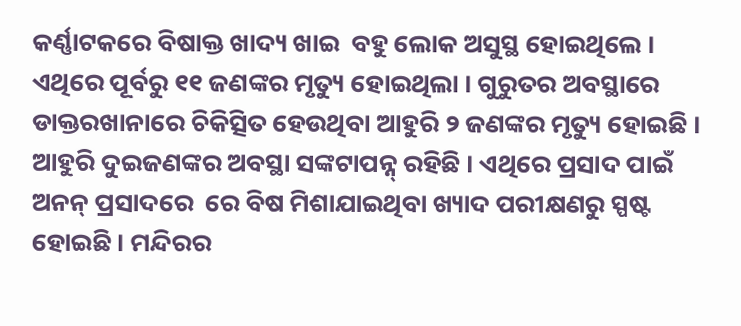କର୍ଣ୍ଣାଟକରେ ବିଷାକ୍ତ ଖାଦ୍ୟ ଖାଇ  ବହୁ ଲୋକ ଅସୁସ୍ଥ ହୋଇଥିଲେ । ଏଥିରେ ପୂର୍ବରୁ ୧୧ ଜଣଙ୍କର ମୃତ୍ୟୁ ହୋଇଥିଲା । ଗୁରୁତର ଅବସ୍ଥାରେ ଡାକ୍ତରଖାନାରେ ଚିକିତ୍ସିତ ହେଉଥିବା ଆହୁରି ୨ ଜଣଙ୍କର ମୃତ୍ୟୁ ହୋଇଛି । ଆହୁରି ଦୁଇଜଣଙ୍କର ଅବସ୍ଥା ସଙ୍କଟାପନ୍ନ୍ ରହିଛି । ଏଥିରେ ପ୍ରସାଦ ପାଇଁ ଅନନ୍ ପ୍ରସାଦରେ  ରେ ବିଷ ମିଶାଯାଇଥିବା ଖ୍ୟାଦ ପରୀକ୍ଷଣରୁ ସ୍ପଷ୍ଟ ହୋଇଛି । ମନ୍ଦିରର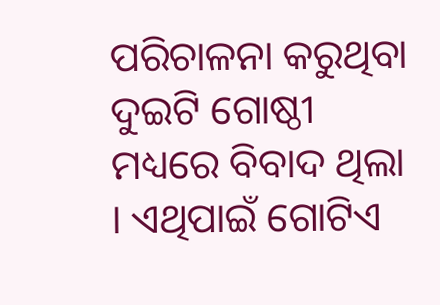ପରିଚାଳନା କରୁଥିବା ଦୁଇଟି ଗୋଷ୍ଠୀ ମଧ୍ୟରେ ବିବାଦ ଥିଲା । ଏଥିପାଇଁ ଗୋଟିଏ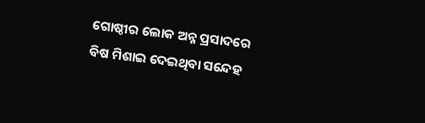ଗୋଷ୍ଠୀର ଲୋକ ଅନ୍ନ ପ୍ରସାଦରେ ବିଷ ମିଶାଇ ଦେଇଥିବା ସନ୍ଦେହ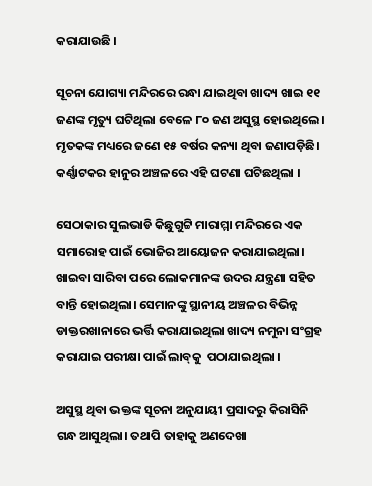କରାଯାଉଛି ।

ସୂଚନା ଯୋଗ୍ୟା ମନ୍ଦିରରେ ରନ୍ଧା ଯାଇଥିବା ଖାଦ୍ୟ ଖାଇ ୧୧ ଜଣଙ୍କ ମୃତ୍ୟୁ ଘଟିଥିଲା ବେଳେ ୮୦ ଜଣ ଅସୁସ୍ଥ ହୋଇଥିଲେ। ମୃତକଙ୍କ ମଧ୍ୟରେ ଜଣେ ୧୫ ବର୍ଷର କନ୍ୟା ଥିବା ଜଣାପଡ଼ିଛି। କର୍ଣ୍ଣାଟକର ହାନୁର ଅଞ୍ଚଳରେ ଏହି ଘଟଣା ଘଟିଛଥିଲା ।

ସେଠାକାର ସୁଲଭାଡି କିଛୁଗୁଟ୍ଟି ମାରାମ୍ମା ମନ୍ଦିରରେ ଏକ ସମାରୋହ ପାଇଁ ଭୋଜିର ଆୟୋଜନ କରାଯାଇଥିଲା। ଖାଇବା ସାରିବା ପରେ ଲୋକମାନଙ୍କ ଉଦର ଯନ୍ତ୍ରଣା ସହିତ ବାନ୍ତି ହୋଇଥିଲା। ସେମାନଙ୍କୁ ସ୍ଥାନୀୟ ଅଞ୍ଚଳର ବିଭିନ୍ନ ଡାକ୍ତରଖାନାରେ ଭର୍ତ୍ତି କରାଯାଇଥିଲା ଖାଦ୍ୟ ନମୁନା ସଂଗ୍ରହ କରାଯାଇ ପରୀକ୍ଷା ପାଇଁ ଲାବ୍‍କୁ  ପଠାଯାଇଥିଲା ।

ଅସୁସ୍ଥ ଥିବା ଭକ୍ତଙ୍କ ସୂଚନା ଅନୁଯାୟୀ ପ୍ରସାଦରୁ କିରାସିନି ଗନ୍ଧ ଆସୁଥିଲା। ତଥାପି ତାହାକୁ ଅଣଦେଖା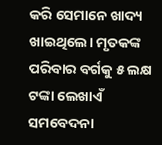କରି ସେମାନେ ଖାଦ୍ୟ ଖାଇଥିଲେ। ମୃତକଙ୍କ ପରିବାର ବର୍ଗକୁ ୫ ଲକ୍ଷ ଟଙ୍କା ଲେଖାଏଁ ସମବେଦନା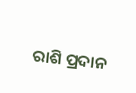ରାଶି ପ୍ରଦାନ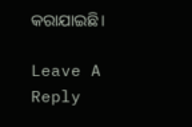କରାଯାଇଛି।

Leave A Reply